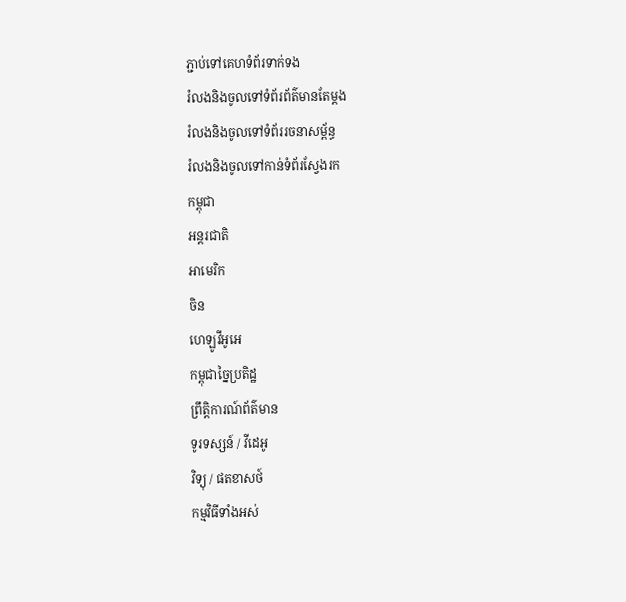ភ្ជាប់ទៅគេហទំព័រទាក់ទង
រំលងនិងចូលទៅទំព័រព័ត៌មានតែម្តង
រំលងនិងចូលទៅទំព័ររចនាសម្ព័ន្ធ
រំលងនិងចូលទៅកាន់ទំព័រស្វែងរក
កម្ពុជា
អន្តរជាតិ
អាមេរិក
ចិន
ហេឡូវីអូអេ
កម្ពុជាច្នៃប្រតិដ្ឋ
ព្រឹត្តិការណ៍ព័ត៌មាន
ទូរទស្សន៍ / វីដេអូ
វិទ្យុ / ផតខាសថ៍
កម្មវិធីទាំងអស់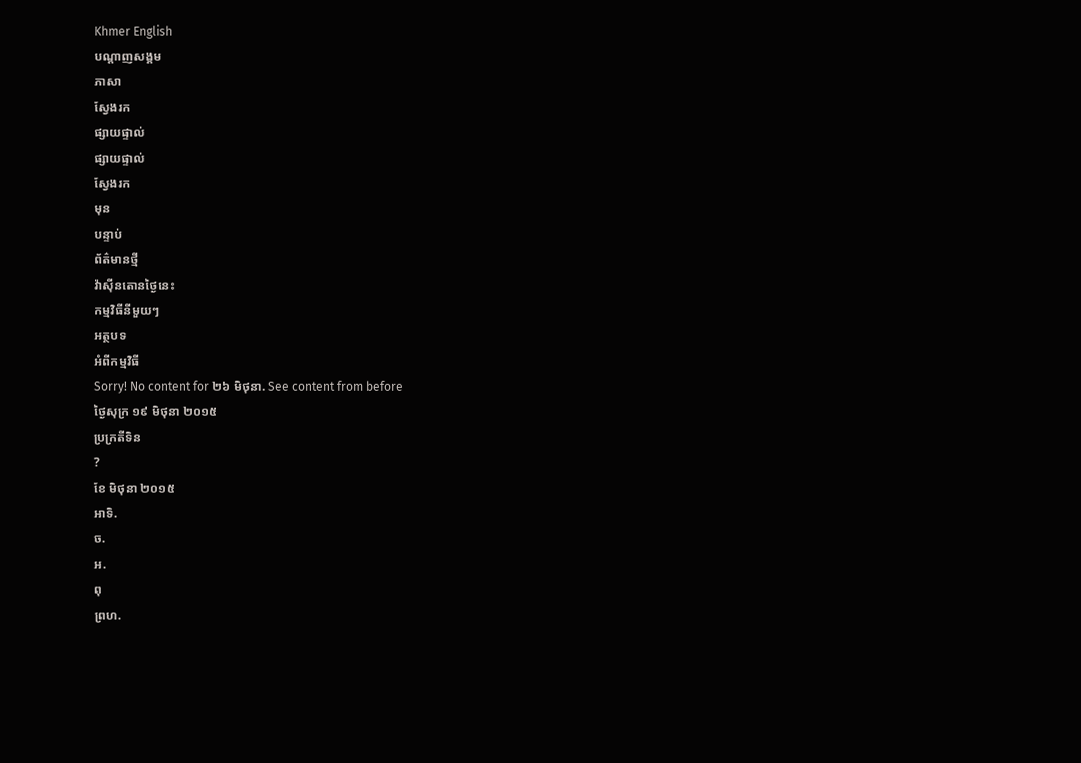Khmer English
បណ្តាញសង្គម
ភាសា
ស្វែងរក
ផ្សាយផ្ទាល់
ផ្សាយផ្ទាល់
ស្វែងរក
មុន
បន្ទាប់
ព័ត៌មានថ្មី
វ៉ាស៊ីនតោនថ្ងៃនេះ
កម្មវិធីនីមួយៗ
អត្ថបទ
អំពីកម្មវិធី
Sorry! No content for ២៦ មិថុនា. See content from before
ថ្ងៃសុក្រ ១៩ មិថុនា ២០១៥
ប្រក្រតីទិន
?
ខែ មិថុនា ២០១៥
អាទិ.
ច.
អ.
ពុ
ព្រហ.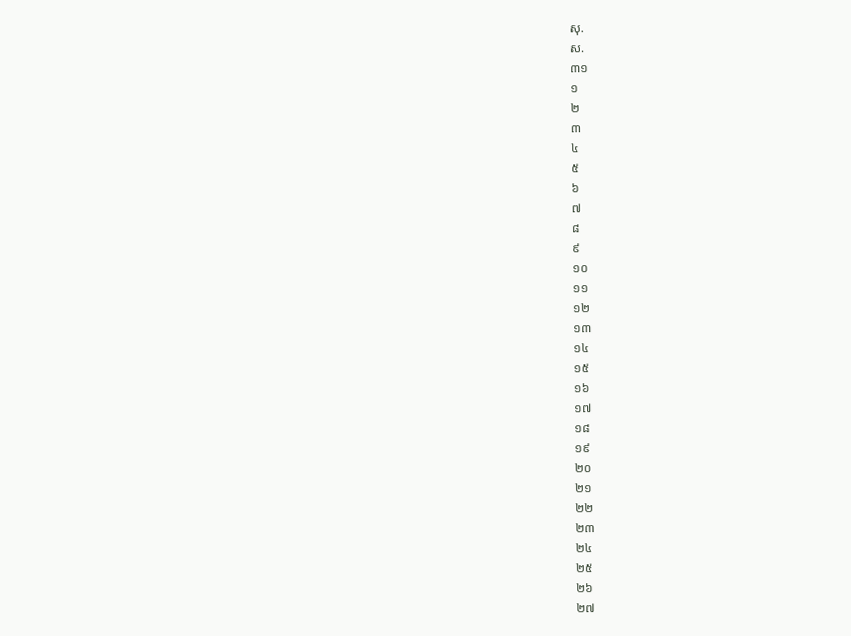សុ.
ស.
៣១
១
២
៣
៤
៥
៦
៧
៨
៩
១០
១១
១២
១៣
១៤
១៥
១៦
១៧
១៨
១៩
២០
២១
២២
២៣
២៤
២៥
២៦
២៧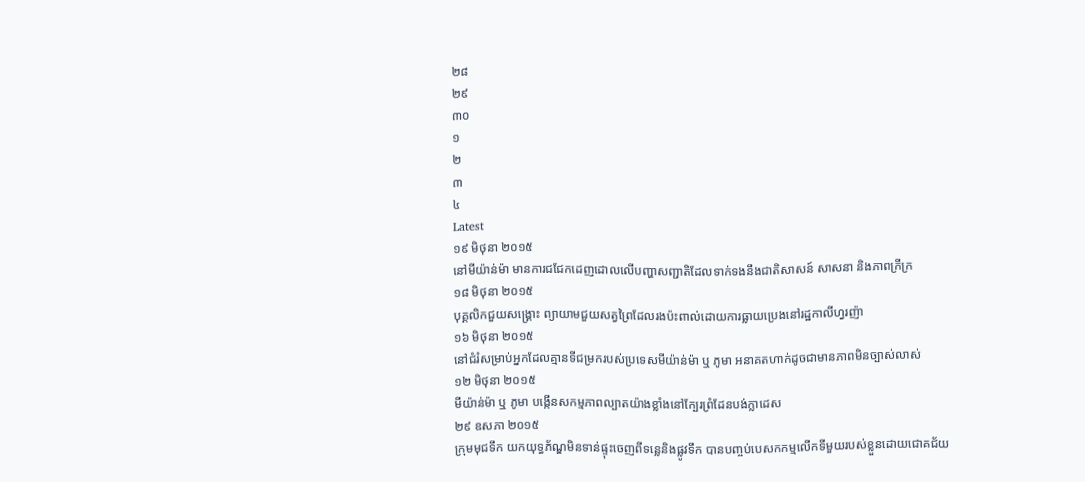២៨
២៩
៣០
១
២
៣
៤
Latest
១៩ មិថុនា ២០១៥
នៅមីយ៉ាន់ម៉ា មានការជជែកដេញដោលលើបញ្ហាសញ្ជាតិដែលទាក់ទងនឹងជាតិសាសន៍ សាសនា និងភាពក្រីក្រ
១៨ មិថុនា ២០១៥
បុគ្គលិកជួយសង្គ្រោះ ព្យាយាមជួយសត្វព្រៃដែលរងប៉ះពាល់ដោយការធ្លាយប្រេងនៅរដ្ឋកាលីហ្វរញ៉ា
១៦ មិថុនា ២០១៥
នៅជំរំសម្រាប់អ្នកដែលគ្មានទីជម្រករបស់ប្រទេសមីយ៉ាន់ម៉ា ឬ ភូមា អនាគតហាក់ដូចជាមានភាពមិនច្បាស់លាស់
១២ មិថុនា ២០១៥
មីយ៉ាន់ម៉ា ឬ ភូមា បង្កើនសកម្មភាពល្បាតយ៉ាងខ្លាំងនៅក្បែរព្រំដែនបង់ក្លាដេស
២៩ ឧសភា ២០១៥
ក្រុមមុជទឹក យកយុទ្ធភ័ណ្ឌមិនទាន់ផ្ទុះចេញពីទន្លេនិងផ្លូវទឹក បានបញ្ចប់បេសកកម្មលើកទីមួយរបស់ខ្លួនដោយជោគជ័យ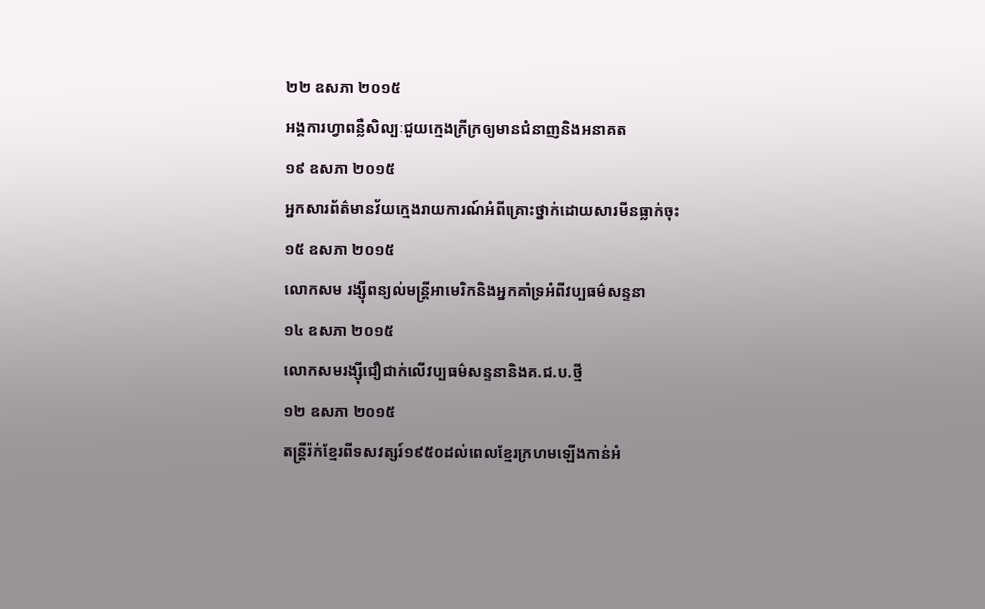២២ ឧសភា ២០១៥
អង្គការហ្វាពន្លឺសិល្បៈជួយក្មេងក្រីក្រឲ្យមានជំនាញនិងអនាគត
១៩ ឧសភា ២០១៥
អ្នកសារព័ត៌មានវ័យក្មេងរាយការណ៍អំពីគ្រោះថ្នាក់ដោយសារមីនធ្លាក់ចុះ
១៥ ឧសភា ២០១៥
លោកសម រង្ស៊ីពន្យល់មន្ត្រីអាមេរិកនិងអ្នកគាំទ្រអំពីវប្បធម៌សន្ទនា
១៤ ឧសភា ២០១៥
លោកសមរង្ស៊ីជឿជាក់លើវប្បធម៌សន្ទនានិងគ.ជ.ប.ថ្មី
១២ ឧសភា ២០១៥
តន្ត្រីរ៉ក់ខ្មែរពីទសវត្សរ៍១៩៥០ដល់ពេលខ្មែរក្រហមឡើងកាន់អំ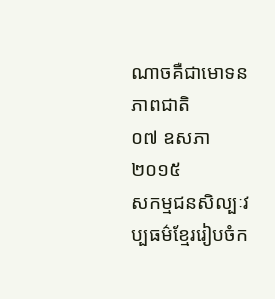ណាចគឺជាមោទនភាពជាតិ
០៧ ឧសភា ២០១៥
សកម្មជនសិល្បៈវប្បធម៌ខ្មែររៀបចំក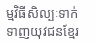ម្មវិធីសិល្បៈទាក់ទាញយុវជនខ្មែរ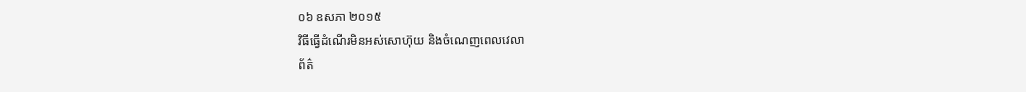០៦ ឧសភា ២០១៥
វិធីធ្វើដំណើរមិនអស់សោហ៊ុយ និងចំណេញពេលវេលា
ព័ត៌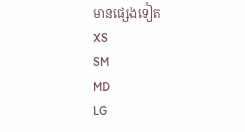មានផ្សេងទៀត
XS
SM
MD
LG